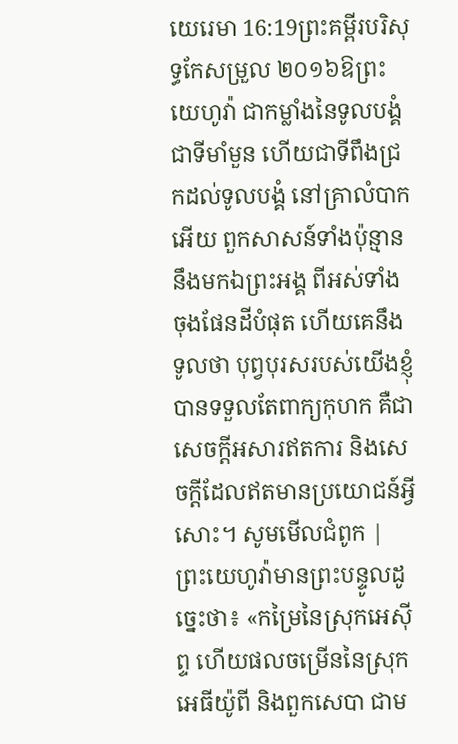យេរេមា 16:19ព្រះគម្ពីរបរិសុទ្ធកែសម្រួល ២០១៦ឱព្រះយេហូវ៉ា ជាកម្លាំងនៃទូលបង្គំ ជាទីមាំមួន ហើយជាទីពឹងជ្រកដល់ទូលបង្គំ នៅគ្រាលំបាកអើយ ពួកសាសន៍ទាំងប៉ុន្មាននឹងមកឯព្រះអង្គ ពីអស់ទាំងចុងផែនដីបំផុត ហើយគេនឹងទូលថា បុព្វបុរសរបស់យើងខ្ញុំបានទទួលតែពាក្យកុហក គឺជាសេចក្ដីអសារឥតការ និងសេចក្ដីដែលឥតមានប្រយោជន៍អ្វីសោះ។ សូមមើលជំពូក |
ព្រះយេហូវ៉ាមានព្រះបន្ទូលដូច្នេះថា៖ «កម្រៃនៃស្រុកអេស៊ីព្ទ ហើយផលចម្រើននៃស្រុកអេធីយ៉ូពី និងពួកសេបា ជាម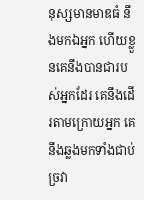នុស្សមានមាឌធំ នឹងមកឯអ្នក ហើយខ្លួនគេនឹងបានជារបស់អ្នកដែរ គេនឹងដើរតាមក្រោយអ្នក គេនឹងឆ្លងមកទាំងជាប់ច្រវា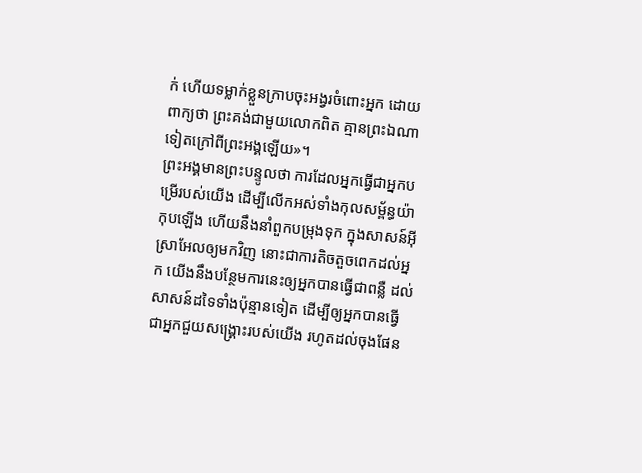ក់ ហើយទម្លាក់ខ្លួនក្រាបចុះអង្វរចំពោះអ្នក ដោយពាក្យថា ព្រះគង់ជាមួយលោកពិត គ្មានព្រះឯណាទៀតក្រៅពីព្រះអង្គឡើយ»។
ព្រះអង្គមានព្រះបន្ទូលថា ការដែលអ្នកធ្វើជាអ្នកបម្រើរបស់យើង ដើម្បីលើកអស់ទាំងកុលសម្ព័ន្ធយ៉ាកុបឡើង ហើយនឹងនាំពួកបម្រុងទុក ក្នុងសាសន៍អ៊ីស្រាអែលឲ្យមកវិញ នោះជាការតិចតួចពេកដល់អ្នក យើងនឹងបន្ថែមការនេះឲ្យអ្នកបានធ្វើជាពន្លឺ ដល់សាសន៍ដទៃទាំងប៉ុន្មានទៀត ដើម្បីឲ្យអ្នកបានធ្វើជាអ្នកជួយសង្គ្រោះរបស់យើង រហូតដល់ចុងផែន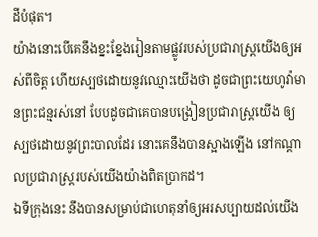ដីបំផុត។
យ៉ាងនោះបើគេនឹងខ្នះខ្នែងរៀនតាមផ្លូវរបស់ប្រជារាស្ត្រយើងឲ្យអស់ពីចិត្ត ហើយស្បថដោយនូវឈ្មោះយើងថា ដូចជាព្រះយេហូវ៉ាមានព្រះជន្មរស់នៅ បែបដូចជាគេបានបង្រៀនប្រជារាស្ត្រយើង ឲ្យស្បថដោយនូវព្រះបាលដែរ នោះគេនឹងបានស្អាងឡើង នៅកណ្ដាលប្រជារាស្ត្ររបស់យើងយ៉ាងពិតប្រាកដ។
ឯទីក្រុងនេះ នឹងបានសម្រាប់ជាហេតុនាំឲ្យអរសប្បាយដល់យើង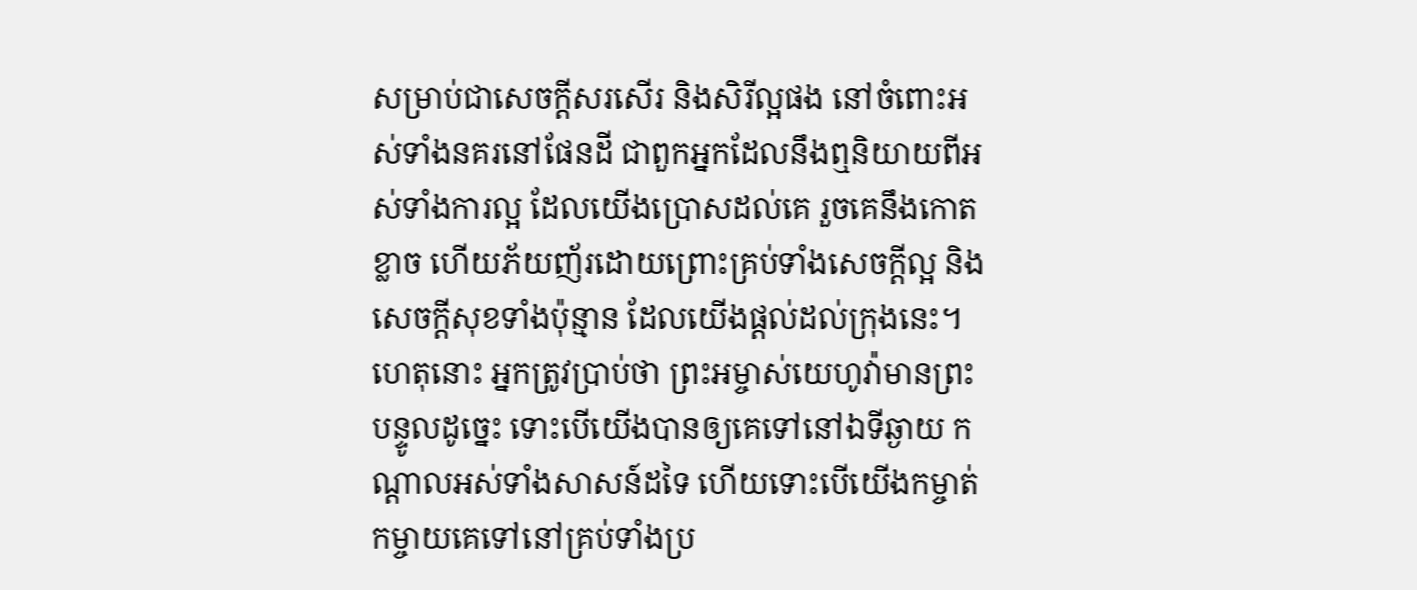សម្រាប់ជាសេចក្ដីសរសើរ និងសិរីល្អផង នៅចំពោះអស់ទាំងនគរនៅផែនដី ជាពួកអ្នកដែលនឹងឮនិយាយពីអស់ទាំងការល្អ ដែលយើងប្រោសដល់គេ រួចគេនឹងកោតខ្លាច ហើយភ័យញ័រដោយព្រោះគ្រប់ទាំងសេចក្ដីល្អ និងសេចក្ដីសុខទាំងប៉ុន្មាន ដែលយើងផ្តល់ដល់ក្រុងនេះ។
ហេតុនោះ អ្នកត្រូវប្រាប់ថា ព្រះអម្ចាស់យេហូវ៉ាមានព្រះបន្ទូលដូច្នេះ ទោះបើយើងបានឲ្យគេទៅនៅឯទីឆ្ងាយ កណ្ដាលអស់ទាំងសាសន៍ដទៃ ហើយទោះបើយើងកម្ចាត់កម្ចាយគេទៅនៅគ្រប់ទាំងប្រ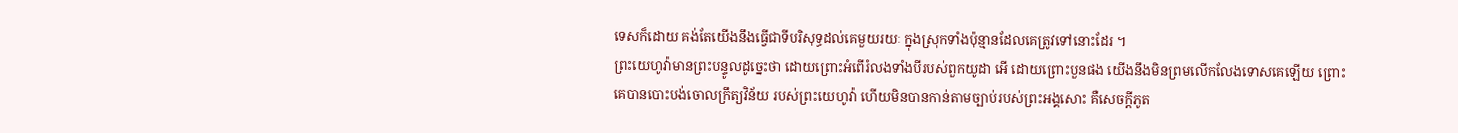ទេសក៏ដោយ គង់តែយើងនឹងធ្វើជាទីបរិសុទ្ធដល់គេមួយរយៈ ក្នុងស្រុកទាំងប៉ុន្មានដែលគេត្រូវទៅនោះដែរ ។
ព្រះយេហូវ៉ាមានព្រះបន្ទូលដូច្នេះថា ដោយព្រោះអំពើរំលងទាំងបីរបស់ពួកយូដា អើ ដោយព្រោះបួនផង យើងនឹងមិនព្រមលើកលែងទោសគេឡើយ ព្រោះគេបានបោះបង់ចោលក្រឹត្យវិន័យ របស់ព្រះយេហូវ៉ា ហើយមិនបានកាន់តាមច្បាប់របស់ព្រះអង្គសោះ គឺសេចក្ដីភូត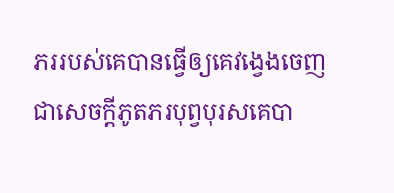ភររបស់គេបានធ្វើឲ្យគេវង្វេងចេញ ជាសេចក្ដីភូតភរបុព្វបុរសគេបា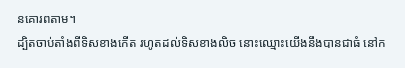នគោរពតាម។
ដ្បិតចាប់តាំងពីទិសខាងកើត រហូតដល់ទិសខាងលិច នោះឈ្មោះយើងនឹងបានជាធំ នៅក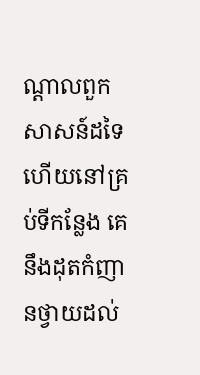ណ្ដាលពួកសាសន៍ដទៃ ហើយនៅគ្រប់ទីកន្លែង គេនឹងដុតកំញានថ្វាយដល់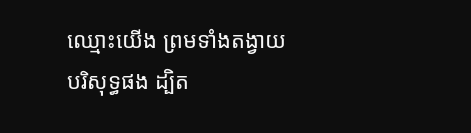ឈ្មោះយើង ព្រមទាំងតង្វាយបរិសុទ្ធផង ដ្បិត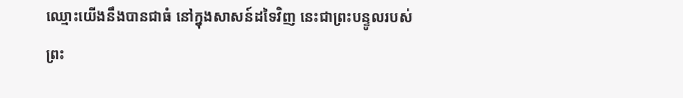ឈ្មោះយើងនឹងបានជាធំ នៅក្នុងសាសន៍ដទៃវិញ នេះជាព្រះបន្ទូលរបស់ព្រះ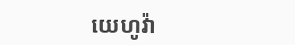យេហូវ៉ា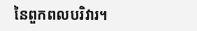នៃពួកពលបរិវារ។